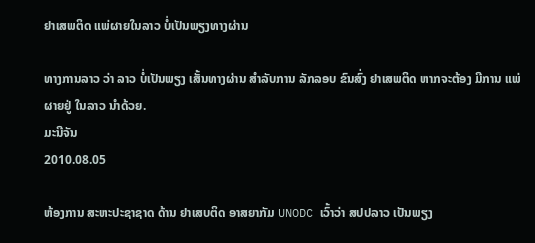ຢາເສພຕິດ ແພ່ຜາຍໃນລາວ ບໍ່ເປັນພຽງທາງຜ່ານ

ທາງການລາວ ວ່າ ລາວ ບໍ່ເປັນພຽງ ເສັ້ນທາງຜ່ານ ສໍາລັບການ ລັກລອບ ຂົນສົ່ງ ຢາເສພຕິດ ຫາກຈະຕ້ອງ ມີການ ແພ່ຜາຍຢູ່ ໃນລາວ ນໍາດ້ວຍ.
ມະນີຈັນ
2010.08.05

ຫ້ອງການ ສະຫະປະຊາຊາດ ດ້ານ ຢາເສບຕິດ ອາສຍາກັມ UNODC ເວົ້າວ່າ ສປປລາວ ເປັນພຽງ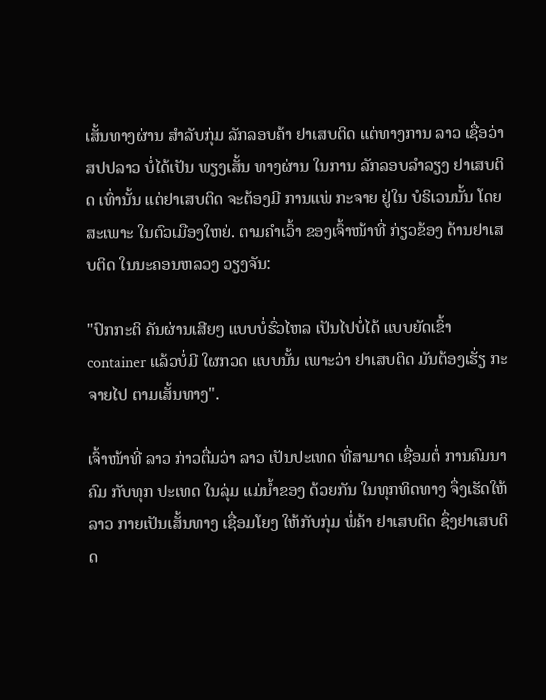ເສັ້ນທາງຜ່ານ ສໍາລັບກຸ່ມ ລັກລອບຄ້າ ຢາເສບຕິດ ແຕ່ທາງການ ລາວ ເຊື່ອວ່າ ສປປລາວ ບໍ່ໄດ້ເປັນ ພຽງເສັ້ນ ທາງຜ່ານ ໃນການ ລັກລອບລໍາລຽງ ຢາເສບຕິດ ເທົ່ານັ້ນ ແຕ່ຢາເສບຕິດ ຈະຕ້ອງມີ ການແພ່ ກະຈາຍ ຢູ່ໃນ ບໍຣິເວນນັ້ນ ໂດຍສະເພາະ ໃນຕົວເມືອງໃຫຍ່. ຕາມຄໍາເວົ້າ ຂອງເຈົ້າໜ້າທີ່ ກ່ຽວຂ້ອງ ດ້ານຢາເສບຕິດ ໃນນະຄອນຫລວງ ວຽງຈັນ:

"ປົກກະຕິ ຄັນຜ່ານເສີຍໆ ແບບບໍ່ຮົ່ວໄຫລ ເປັນໄປບໍ່ໄດ້ ແບບຍັດເຂົ້າ container ແລ້ວບໍ່ມີ ໃຜກວດ ແບບນັ້ນ ເພາະວ່າ ຢາເສບຕິດ ມັນຕ້ອງເຮັ່ຽ ກະຈາຍໄປ ຕາມເສັ້ນທາງ".

ເຈົ້າໜ້າທີ່ ລາວ ກ່າວຕື່ມວ່າ ລາວ ເປັນປະເທດ ທີ່ສາມາດ ເຊື່ອມຕໍ່ ການຄົມນາຄົມ ກັບທຸກ ປະເທດ ໃນລຸ່ມ ແມ່ນໍ້າຂອງ ດ້ວຍກັນ ໃນທຸກທິດທາງ ຈຶ່ງເຮັດໃຫ້ ລາວ ກາຍເປັນເສັ້ນທາງ ເຊື່ອມໂຍງ ໃຫ້ກັບກຸ່ມ ພໍ່ຄ້າ ຢາເສບຕິດ ຊຶ່ງຢາເສບຕິດ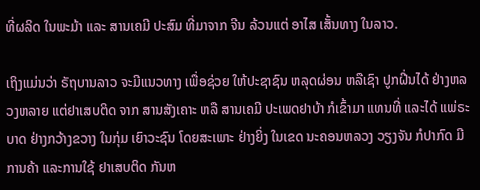ທີ່ຜລິດ ໃນພະມ້າ ແລະ ສານເຄມີ ປະສົມ ທີ່ມາຈາກ ຈີນ ລ້ວນແຕ່ ອາໄສ ເສັ້ນທາງ ໃນລາວ.

ເຖິງແມ່ນວ່າ ຣັຖບານລາວ ຈະມີແນວທາງ ເພື່ອຊ່ວຍ ໃຫ້ປະຊາຊົນ ຫລຸດຜ່ອນ ຫລືເຊົາ ປູກຝີ່ນໄດ້ ຢ່າງຫລວງຫລາຍ ແຕ່ຢາເສບຕິດ ຈາກ ສານສັງເຄາະ ຫລື ສານເຄມີ ປະເພດຢາບ້າ ກໍເຂົ້າມາ ແທນທີ່ ແລະໄດ້ ແພ່ຣະບາດ ຢ່າງກວ້າງຂວາງ ໃນກຸ່ມ ເຍົາວະຊົນ ໂດຍສະເພາະ ຢ່າງຍິ່ງ ໃນເຂດ ນະຄອນຫລວງ ວຽງຈັນ ກໍປາກົດ ມີການຄ້າ ແລະການໃຊ້ ຢາເສບຕິດ ກັນຫ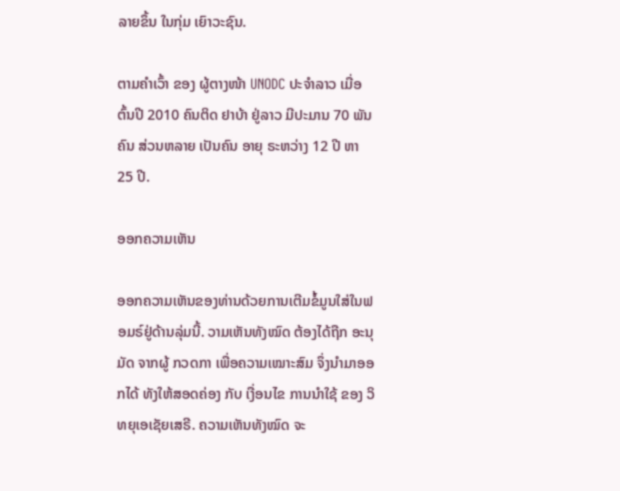ລາຍຂຶ້ນ ໃນກຸ່ມ ເຍົາວະຊົນ.

ຕາມຄໍາເວົ້າ ຂອງ ຜູ້ຕາງໜ້າ UNODC ປະຈໍາລາວ ເມື່ອຕົ້ນປີ 2010 ຄົນຕິດ ຢາບ້າ ຢູ່ລາວ ມີປະມານ 70 ພັນຄົນ ສ່ວນຫລາຍ ເປັນຄົນ ອາຍຸ ຣະຫວ່າງ 12 ປີ ຫາ 25 ປີ.

ອອກຄວາມເຫັນ

ອອກຄວາມເຫັນຂອງທ່ານດ້ວຍການເຕີມຂໍ້ມູນໃສ່ໃນຟອມຣ໌ຢູ່ດ້ານລຸ່ມນີ້. ວາມເຫັນທັງໝົດ ຕ້ອງໄດ້ຖືກ ອະນຸມັດ ຈາກຜູ້ ກວດກາ ເພື່ອຄວາມເໝາະສົມ ຈຶ່ງນໍາມາອອກໄດ້ ທັງໃຫ້ສອດຄ່ອງ ກັບ ເງື່ອນໄຂ ການນຳໃຊ້ ຂອງ ວິທຍຸເອເຊັຍເສຣີ. ຄວາມເຫັນທັງໝົດ ຈະ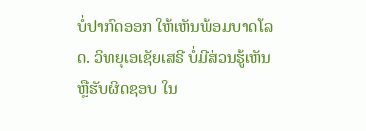ບໍ່ປາກົດອອກ ໃຫ້ເຫັນພ້ອມບາດໂລດ. ວິທຍຸເອເຊັຍເສຣີ ບໍ່ມີສ່ວນຮູ້ເຫັນ ຫຼືຮັບຜິດຊອບ ໃນ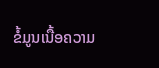ຂໍ້ມູນເນື້ອຄວາມ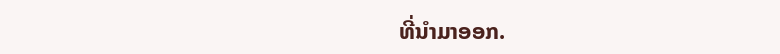ທີ່ນໍາມາອອກ.